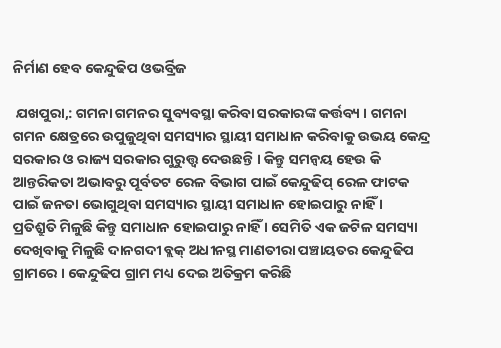ନିର୍ମାଣ ହେବ କେନ୍ଦୁଢିପ ଓଭର୍ବ୍ରିଜ

 ଯଖପୁରା,: ଗମନା ଗମନର ସୁବ୍ୟବସ୍ଥା କରିବା ସରକାରଙ୍କ କର୍ତ୍ତବ୍ୟ । ଗମନା ଗମନ କ୍ଷେତ୍ରରେ ଉପୁଜୁଥିବା ସମସ୍ୟାର ସ୍ଥାୟୀ ସମାଧାନ କରିବାକୁ ଉଭୟ କେନ୍ଦ୍ର ସରକାର ଓ ରାଜ୍ୟ ସରକାର ଗୁରୁତ୍ତ୍ୱ ଦେଉଛନ୍ତି । କିନ୍ତୁ ସମନ୍ୱୟ ହେଉ କି ଆନ୍ତରିକତା ଅଭାବରୁ ପୂର୍ବତଟ ରେଳ ବିଭାଗ ପାଇଁ କେନ୍ଦୁଢିପ୍ ରେଳ ଫାଟକ ପାଇଁ ଜନତା ଭୋଗୁଥିବା ସମସ୍ୟାର ସ୍ଥାୟୀ ସମାଧାନ ହୋଇପାରୁ ନାହିଁ ।
ପ୍ରତିଶ୍ରୁତି ମିଳୁଛି କିନ୍ତୁ ସମାଧାନ ହୋଇପାରୁ ନାହିଁ । ସେମିତି ଏକ ଜଟିଳ ସମସ୍ୟା ଦେଖିବାକୁ ମିଳୁଛି ଦାନଗଦୀ ବ୍ଲକ୍ ଅଧୀନସ୍ଥ ମାଣତୀରା ପଞ୍ଚାୟତର କେନ୍ଦୁଢିପ ଗ୍ରାମରେ । କେନ୍ଦୁଢିପ ଗ୍ରାମ ମଧ୍ୟ ଦେଇ ଅତିକ୍ରମ କରିଛି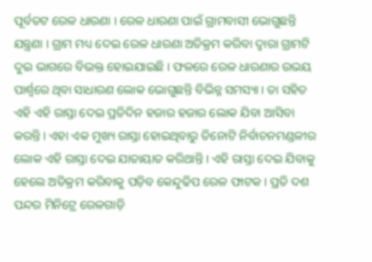ପୂର୍ବତଟ ରେଳ ଧାରଣା । ରେଳ ଧାରଣା ପାଇଁ ଗ୍ରାମବାସୀ ଭୋଗୁଛନ୍ତି ଯନ୍ତ୍ରଣା । ଗ୍ରାମ ମଧ୍ୟ ଦେଇ ରେଳ ଧାରଣା ଅତିକ୍ରମ କରିବା ଦ୍ୱାରା ଗ୍ରାମଟି ଦୁଇ ଭାଗରେ ବିଭକ୍ତ ହୋଇଯାଇଛି । ଫଳରେ ରେଳ ଧାରଣାର ଉଭୟ ପାର୍ଶ୍ୱରେ ଥିବା ସାଧାରଣ ଲୋକ ଭୋଗୁଛନ୍ତି ବିଭିନ୍ନ ସମସ୍ୟା । ତା ସହିତ ଏହି ଏହି ରାସ୍ତା ଦେଇ ପ୍ରତିଦିନ ହଜାର ହଜାର ଲୋକ ଯିବା ଆସିବା କରନ୍ତି । ଏହା ଏକ ମୁଖ୍ୟ ରାସ୍ତା ହୋଇଥିବାରୁ ତିନୋଟି ନିର୍ବାଚନମଣ୍ଡଳୀର ଲୋକ ଏହି ରାସ୍ତା ଦେଇ ଯାତାୟାତ କରିଥାନ୍ତି । ଏହି ରାସ୍ତା ଦେଇ ଯିବାକୁ ହେଲେ ଅତିକ୍ରମ କରିବାକୁ ପଡ଼ିବ କେନ୍ଦୁଢିପ ରେଳ ଫାଟକ । ପ୍ରତି ଦଶ ପନ୍ଦର ମିନିଟ୍ରେ ରେଳଗାଡ଼ି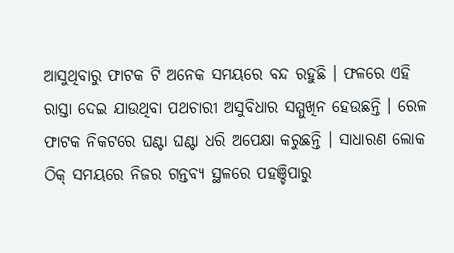ଆସୁଥିବାରୁ ଫାଟକ ଟି ଅନେକ ସମୟରେ ବନ୍ଦ ରହୁଛି । ଫଳରେ ଏହି ରାସ୍ତା ଦେଇ ଯାଉଥିବା ପଥଚାରୀ ଅସୁବିଧାର ସମ୍ମୁଖିନ ହେଉଛନ୍ତି । ରେଳ ଫାଟକ ନିକଟରେ ଘଣ୍ଟା ଘଣ୍ଟା ଧରି ଅପେକ୍ଷା କରୁଛନ୍ତି । ସାଧାରଣ ଲୋକ ଠିକ୍ ସମୟରେ ନିଜର ଗନ୍ତବ୍ୟ ସ୍ଥଳରେ ପହଞ୍ଚିପାରୁ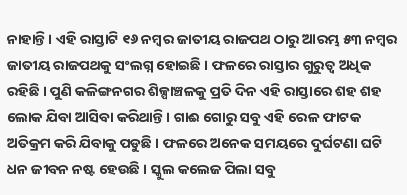ନାହାନ୍ତି । ଏହି ରାସ୍ତାଟି ୧୬ ନମ୍ବର ଜାତୀୟ ରାଜପଥ ଠାରୁ ଆରମ୍ଭ ୫୩ ନମ୍ବର ଜାତୀୟ ରାଜପଥକୁ ସଂଲଗ୍ନ ହୋଇଛି । ଫଳରେ ରାସ୍ତାର ଗୁରୁତ୍ୱ ଅଧିକ ରହିଛି । ପୁଣି କଳିଙ୍ଗନଗର ଶିଳ୍ପାଞ୍ଚଳକୁ ପ୍ରତି ଦିନ ଏହି ରାସ୍ତାରେ ଶହ ଶହ ଲୋକ ଯିବା ଆସିବା କରିଥାନ୍ତି । ଗାଈ ଗୋରୁ ସବୁ ଏହି ରେଳ ଫାଟକ ଅତିକ୍ରମ କରି ଯିବାକୁ ପଡୁଛି । ଫଳରେ ଅନେକ ସମୟରେ ଦୁର୍ଘଟଣା ଘଟି ଧନ ଜୀବନ ନଷ୍ଟ ହେଉଛି । ସ୍କୁଲ କଲେଜ ପିଲା ସବୁ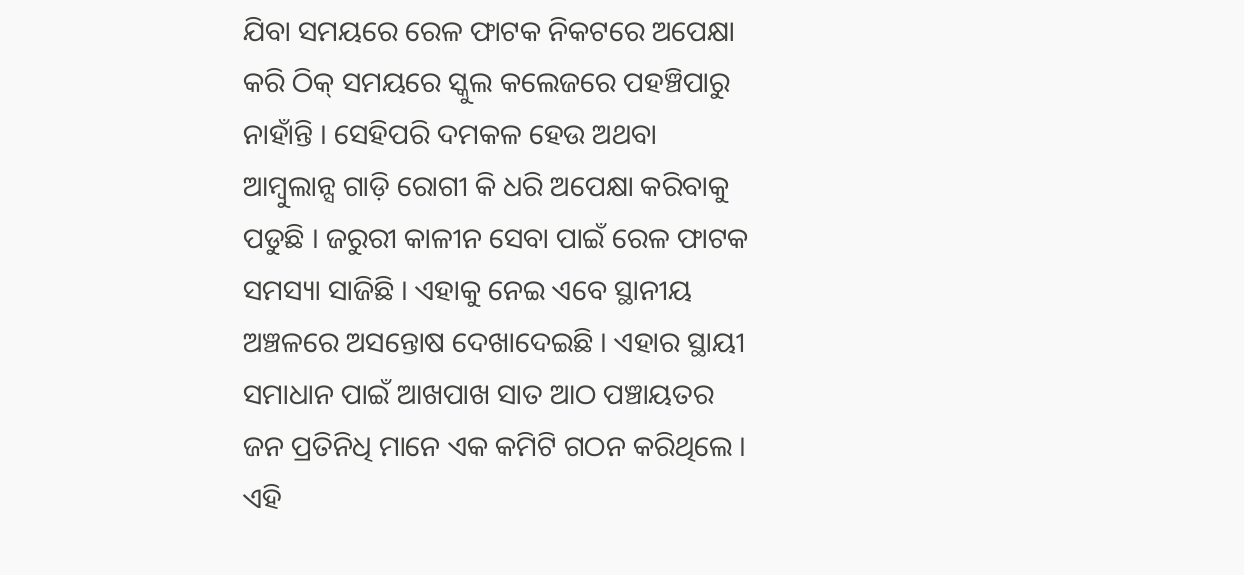ଯିବା ସମୟରେ ରେଳ ଫାଟକ ନିକଟରେ ଅପେକ୍ଷା କରି ଠିକ୍ ସମୟରେ ସ୍କୁଲ କଲେଜରେ ପହଞ୍ଚିପାରୁ ନାହାଁନ୍ତି । ସେହିପରି ଦମକଳ ହେଉ ଅଥବା ଆମ୍ବୁଲାନ୍ସ ଗାଡ଼ି ରୋଗୀ କି ଧରି ଅପେକ୍ଷା କରିବାକୁ ପଡୁଛି । ଜରୁରୀ କାଳୀନ ସେବା ପାଇଁ ରେଳ ଫାଟକ ସମସ୍ୟା ସାଜିଛି । ଏହାକୁ ନେଇ ଏବେ ସ୍ଥାନୀୟ ଅଞ୍ଚଳରେ ଅସନ୍ତୋଷ ଦେଖାଦେଇଛି । ଏହାର ସ୍ଥାୟୀ ସମାଧାନ ପାଇଁ ଆଖପାଖ ସାତ ଆଠ ପଞ୍ଚାୟତର ଜନ ପ୍ରତିନିଧି ମାନେ ଏକ କମିଟି ଗଠନ କରିଥିଲେ । ଏହି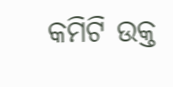କମିଟି ଉକ୍ତ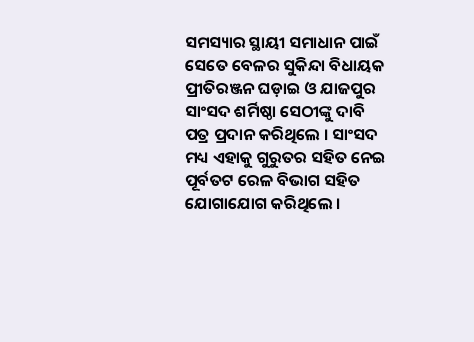ସମସ୍ୟାର ସ୍ଥାୟୀ ସମାଧାନ ପାଇଁ ସେତେ ବେଳର ସୁକିନ୍ଦା ବିଧାୟକ ପ୍ରୀତିରଞ୍ଜନ ଘଡ଼ାଇ ଓ ଯାଜପୁର ସାଂସଦ ଶର୍ମିଷ୍ଠା ସେଠୀଙ୍କୁ ଦାବି ପତ୍ର ପ୍ରଦାନ କରିଥିଲେ । ସାଂସଦ ମଧ୍ୟ ଏହାକୁ ଗୁରୁତର ସହିତ ନେଇ ପୂର୍ବତଟ ରେଳ ବିଭାଗ ସହିତ ଯୋଗାଯୋଗ କରିଥିଲେ ।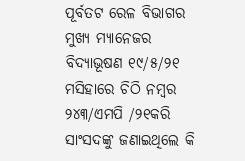ପୂର୍ବତଟ ରେଳ ବିଭାଗର ମୁଖ୍ୟ ମ୍ୟାନେଜର ବିଦ୍ୟାଭୂଷଣ ୧୯/୫/୨୧ ମସିହାରେ ଚିଠି ନମ୍ବର ୨୪୩/ଏମପି /୨୧କରି ସାଂସଦଙ୍କୁ ଜଣାଇଥିଲେ କି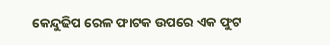କେନ୍ଦୁଢିପ ରେଳ ଫାଟକ ଉପରେ ଏକ ଫୁଟ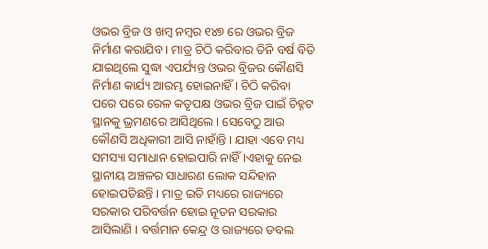ଓଭର ବ୍ରିଜ ଓ ଖମ୍ବ ନମ୍ବର ୧୪୭ ରେ ଓଭର ବ୍ରିଜ ନିର୍ମାଣ କରାଯିବ । ମାତ୍ର ଚିଠି କରିବାର ତିନି ବର୍ଷ ବିତି ଯାଇଥିଲେ ସୁଦ୍ଧା ଏପର୍ଯ୍ୟନ୍ତ ଓଭର ବ୍ରିଜର କୌଣସି ନିର୍ମାଣ କାର୍ଯ୍ୟ ଆରମ୍ଭ ହୋଇନାହିଁ । ଚିଠି କରିବା ପରେ ପରେ ରେଳ କତୃପକ୍ଷ ଓଭର ବ୍ରିଜ ପାଇଁ ଚିହ୍ନଟ ସ୍ଥାନକୁ ଭ୍ରମଣରେ ଆସିଥିଲେ । ସେବେଠୁ ଆଉ କୌଣସି ଅଧିକାରୀ ଆସି ନାହାଁନ୍ତି । ଯାହା ଏବେ ମଧ୍ୟ ସମସ୍ୟା ସମାଧାନ ହୋଇପାରି ନାହିଁ ।ଏହାକୁ ନେଇ ସ୍ଥାନୀୟ ଅଞ୍ଚଳର ସାଧାରଣ ଲୋକ ସନ୍ଦିହାନ ହୋଇପଡିଛନ୍ତି । ମାତ୍ର ଇତି ମଧ୍ୟରେ ରାଜ୍ୟରେ ସରକାର ପରିବର୍ତ୍ତନ ହୋଇ ନୂତନ ସରକାର ଆସିଲାଣି । ବର୍ତ୍ତମାନ କେନ୍ଦ୍ର ଓ ରାଜ୍ୟରେ ଡବଲ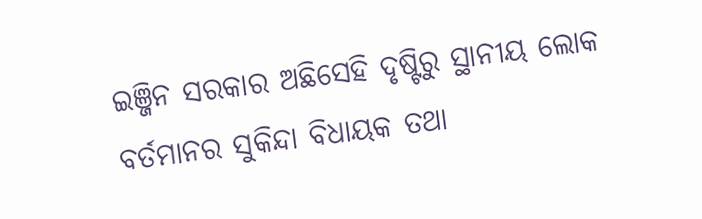ଇଞ୍ଜିନ ସରକାର ଅଛିସେହି ଦୃଷ୍ଟିରୁ ସ୍ଥାନୀୟ ଲୋକ ବର୍ତମାନର ସୁକିନ୍ଦା ବିଧାୟକ ତଥା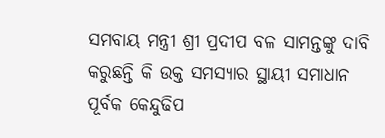ସମବାୟ ମନ୍ତ୍ରୀ ଶ୍ରୀ ପ୍ରଦୀପ ବଳ ସାମନ୍ତଙ୍କୁ ଦାବି କରୁଛନ୍ତି କି ଉକ୍ତ ସମସ୍ୟାର ସ୍ଥାୟୀ ସମାଧାନ ପୂର୍ବକ କେନ୍ଦୁଢିପ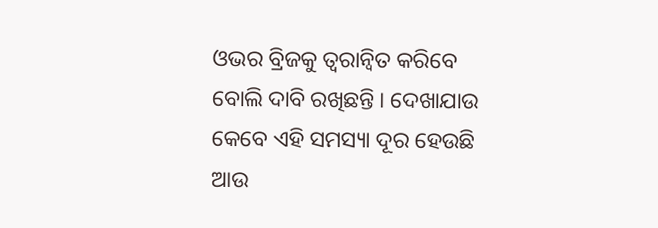ଓଭର ବ୍ରିଜକୁ ତ୍ୱରାନ୍ୱିତ କରିବେ ବୋଲି ଦାବି ରଖିଛନ୍ତି । ଦେଖାଯାଉ କେବେ ଏହି ସମସ୍ୟା ଦୂର ହେଉଛି ଆଉ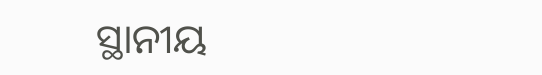ସ୍ଥାନୀୟ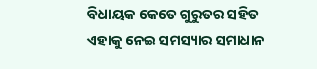ବିଧାୟକ କେତେ ଗୁରୁତର ସହିତ ଏହାକୁ ନେଇ ସମସ୍ୟାର ସମାଧାନ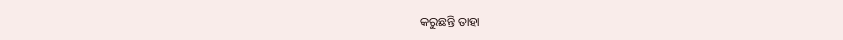କରୁଛନ୍ତି ତାହା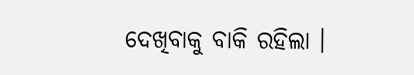ଦେଖିବାକୁ ବାକି ରହିଲା ।